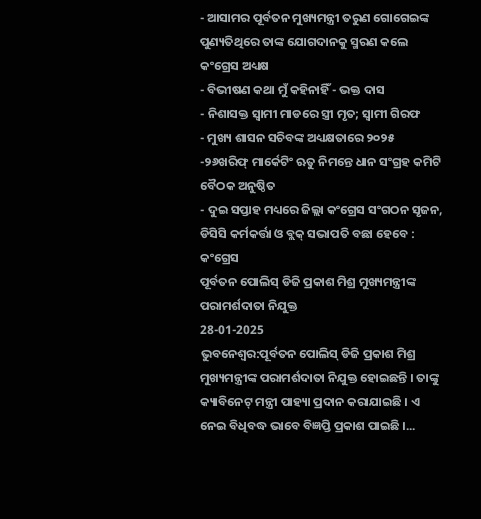- ଆସାମର ପୂର୍ବତନ ମୁଖ୍ୟମନ୍ତ୍ରୀ ତରୁଣ ଗୋଗେଇଙ୍କ ପୁଣ୍ୟତିଥିରେ ତାଙ୍କ ଯୋଗଦାନକୁ ସ୍ମରଣ କଲେ କଂଗ୍ରେସ ଅଧ୍ୟକ୍ଷ
- ବିଭୀଷଣ କଥା ମୁଁ କହିନାହିଁ - ଭକ୍ତ ଦାସ
- ନିଶାସକ୍ତ ସ୍ୱାମୀ ମାଡରେ ସ୍ତ୍ରୀ ମୃତ; ସ୍ଵାମୀ ଗିରଫ
- ମୁଖ୍ୟ ଶାସନ ସଚିବଙ୍କ ଅଧ୍ୟକ୍ଷତାରେ ୨୦୨୫ -୨୬ଖରିଫ୍ ମାର୍କେଟିଂ ଋତୁ ନିମନ୍ତେ ଧାନ ସଂଗ୍ରହ କମିଟି ବୈଠକ ଅନୁଷ୍ଠିତ
- ଦୁଇ ସପ୍ତାହ ମଧ୍ୟରେ ଜିଲ୍ଲା କଂଗ୍ରେସ ସଂଗଠନ ସୃଜନ, ଡିସିସି କର୍ମକର୍ତ୍ତା ଓ ବ୍ଲକ୍ ସଭାପତି ବଛା ହେବେ : କଂଗ୍ରେସ
ପୂର୍ବତନ ପୋଲିସ୍ ଡିଜି ପ୍ରକାଶ ମିଶ୍ର ମୁଖ୍ୟମନ୍ତ୍ରୀଙ୍କ ପରାମର୍ଶଦାତା ନିଯୁକ୍ତ
28-01-2025
ଭୁବନେଶ୍ୱର:ପୂର୍ବତନ ପୋଲିସ୍ ଡିଜି ପ୍ରକାଶ ମିଶ୍ର ମୁଖ୍ୟମନ୍ତ୍ରୀଙ୍କ ପରାମର୍ଶଦାତା ନିଯୁକ୍ତ ହୋଇଛନ୍ତି । ତାଙ୍କୁ କ୍ୟାବିନେଟ୍ ମନ୍ତ୍ରୀ ପାହ୍ୟା ପ୍ରଦାନ କରାଯାଇଛି । ଏ ନେଇ ବିଧିବଦ୍ଧ ଭାବେ ବିଜ୍ଞପ୍ତି ପ୍ରକାଶ ପାଇଛି ।...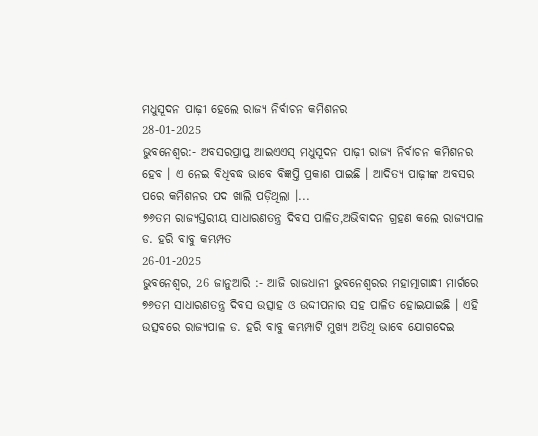ମଧୁସୂଦନ ପାଢ଼ୀ ହେଲେ ରାଜ୍ୟ ନିର୍ବାଚନ କମିଶନର
28-01-2025
ଭୁବନେଶ୍ୱର:- ଅବସରପ୍ରାପ୍ତ ଆଇଏଏସ୍ ମଧୁସୂଦନ ପାଢ଼ୀ ରାଜ୍ୟ ନିର୍ବାଚନ କମିଶନର ହେବ । ଏ ନେଇ ବିଧିବଦ୍ଧ ଭାବେ ବିଜ୍ଞପ୍ତି ପ୍ରକାଶ ପାଇଛି । ଆଦିତ୍ୟ ପାଢ଼ୀଙ୍କ ଅବସର ପରେ କମିଶନର ପଦ ଖାଲି ପଡ଼ିଥିଲା ।...
୭୬ତମ ରାଜ୍ୟସ୍ତରୀୟ ସାଧାରଣତନ୍ତ୍ର ଦିବସ ପାଳିତ,ଅଭିବାଦନ ଗ୍ରହଣ କଲେ ରାଜ୍ୟପାଳ ଡ. ହରି ବାବୁ କମ୍ଭମ୍ପତ
26-01-2025
ଭୁବନେଶ୍ୱର, 26 ଜାନୁଆରି :- ଆଜି ରାଜଧାନୀ ଭୁବନେଶ୍ୱରର ମହାତ୍ମାଗାନ୍ଧୀ ମାର୍ଗରେ ୭୬ତମ ସାଧାରଣତନ୍ତ୍ର ଦିବସ ଉତ୍ସାହ ଓ ଉଦ୍ଦୀପନାର ସହ ପାଳିତ ହୋଇଯାଇଛି । ଏହି ଉତ୍ସବରେ ରାଜ୍ୟପାଳ ଡ. ହରି ବାବୁ କମ୍ଭମ୍ପାଟି ମୁଖ୍ୟ ଅତିଥି ଭାବେ ଯୋଗଦେଇ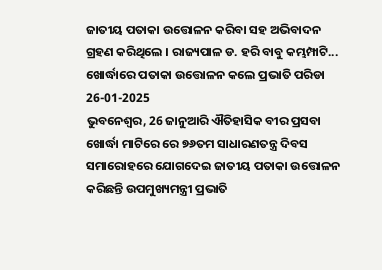ଜାତୀୟ ପତାକା ଉତ୍ତୋଳନ କରିବା ସହ ଅଭିବାଦନ ଗ୍ରହଣ କରିଥିଲେ । ରାଜ୍ୟପାଳ ଡ. ହରି ବାବୁ କମ୍ଭମ୍ପାଟି...
ଖୋର୍ଦ୍ଧାରେ ପତାକା ଉତ୍ତୋଳନ କଲେ ପ୍ରଭାତି ପରିଡା
26-01-2025
ଭୁବନେଶ୍ୱର, 26 ଜାନୁଆରି ଐତିହାସିକ ବୀର ପ୍ରସବା ଖୋର୍ଦ୍ଧା ମାଟିରେ ରେ ୭୬ତମ ସାଧାରଣତନ୍ତ୍ର ଦିବସ ସମାରୋହରେ ଯୋଗଦେଇ ଜାତୀୟ ପତାକା ଉତ୍ତୋଳନ କରିଛନ୍ତି ଉପମୁଖ୍ୟମନ୍ତ୍ରୀ ପ୍ରଭାତି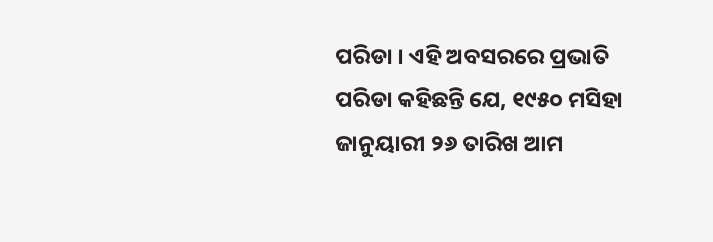ପରିଡା । ଏହି ଅବସରରେ ପ୍ରଭାତି ପରିଡା କହିଛନ୍ତି ଯେ, ୧୯୫୦ ମସିହା ଜାନୁୟାରୀ ୨୬ ତାରିଖ ଆମ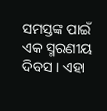ସମସ୍ତଙ୍କ ପାଇଁ ଏକ ସ୍ମରଣୀୟ ଦିବସ । ଏହା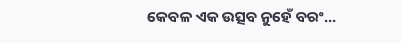କେବଳ ଏକ ଉତ୍ସବ ନୁହେଁ ବରଂ...